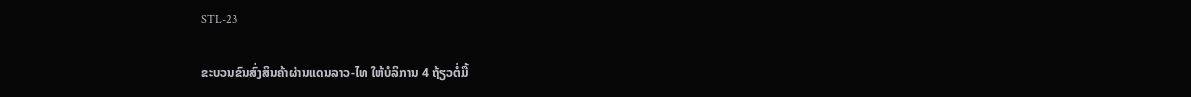STL-23

ຂະບວນຂົນສົ່ງສິນຄ້າຜ່ານແດນລາວ-ໄທ ໃຫ້ບໍລິການ 4 ຖ້ຽວຕໍ່ມື້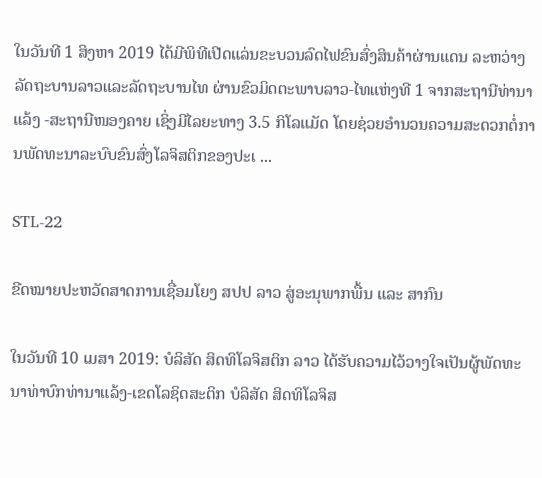ໃນວັນທີ 1 ສິງຫາ 2019 ໄດ້ມີພິທີເປີດແລ່ນຂະບວນລົດໄຟຂົນສົ່ງສິນຄ້າຜ່ານແດນ ລະຫວ່າງລັດຖະບານລາວແລະລັດຖະບານໄທ ຜ່ານຂົວມິດຕະພາບລາວ-ໄທແຫ່ງທີ 1 ຈາກສະຖານີທ່ານາແລ້ງ -ສະຖານີໜອງຄາຍ ເຊິ່ງມີໄລຍະທາງ 3.5 ກິໂລແມັດ ໂດຍຊ່ວຍອຳນວນຄວາມສະດວກຕໍ່ການພັດທະນາລະບົບຂົນສົ່ງໂລຈິສຕິກຂອງປະເ ...

STL-22

ຂີດໝາຍປະຫວັດສາດການເຊື່ອມໂຍງ ສປປ ລາວ ສູ່ອະນຸພາກພື້ນ ແລະ ສາກົນ

ໃນວັນທີ 10 ເມສາ 2019: ບໍລິສັດ ສິດທິໂລຈິສຕິກ ລາວ ໄດ້ຮັບຄວາມໄວ້ວາງໃຈເປັນຜູ້ພັດທະນາທ່າບົກທ່ານາແລ້ງ-ເຂດໂລຊິດສະຕິກ ບໍລິສັດ ສິດທິໂລຈິສ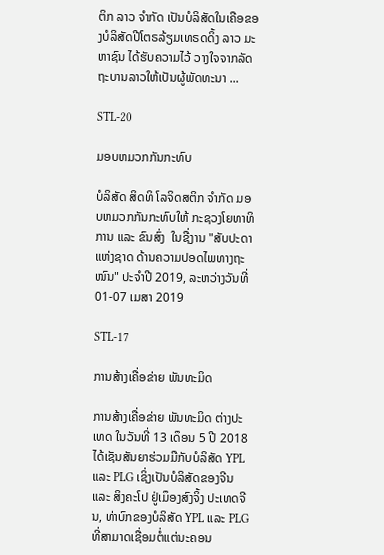ຕິກ ລາວ ຈໍາກັດ ເປັນບໍລິສັດໃນເຄືອຂອງບໍລິສັດປີໂຕຣລ້ຽມເທຣດດິ້ງ ລາວ ມະຫາຊົນ ໄດ້ຮັບຄວາມໄວ້ ວາງໃຈຈາກລັດຖະບານລາວໃຫ້ເປັນຜູ້ພັດທະນາ ...

STL-20

ມອບຫມວກກັນກະທົບ

ບໍລິສັດ ສິດທິ ໂລຈິດສຕິກ ຈຳກັດ ມອບຫມວກກັນກະທົບໃຫ້ ກະຊວງໂຍທາທິການ ແລະ ຂົນສົ່ງ  ໃນຊື່ງານ "ສັບປະດາແຫ່ງຊາດ ດ້ານຄວາມປອດໄພທາງຖະໜົນ" ປະຈໍາປີ 2019, ລະຫວ່າງວັນທີ່ 01-07 ເມສາ 2019

STL-17

ການສ້າງເຄື່ອຂ່າຍ ພັນທະມິດ

ການສ້າງເຄື່ອຂ່າຍ ພັນທະມິດ ຕ່າງປະເທດ ໃນວັນທີ່ 13 ເດຶອນ 5 ປີ 2018 ໄດ້ເຊັນສັນຍາຮ່ວມມືກັບບໍລິສັດ YPL ແລະ PLG ເຊິ່ງເປັນບໍລິສັດຂອງຈີນ ແລະ ສິງຄະໂປ ຢູ່ເມຶອງສົງຈິ້ງ ປະເທດຈີນ, ທ່າບົກຂອງບໍລິສັດ YPL ແລະ PLG ທີ່ສາມາດເຊື່ອມຕໍ່ແຕ່ນະຄອນ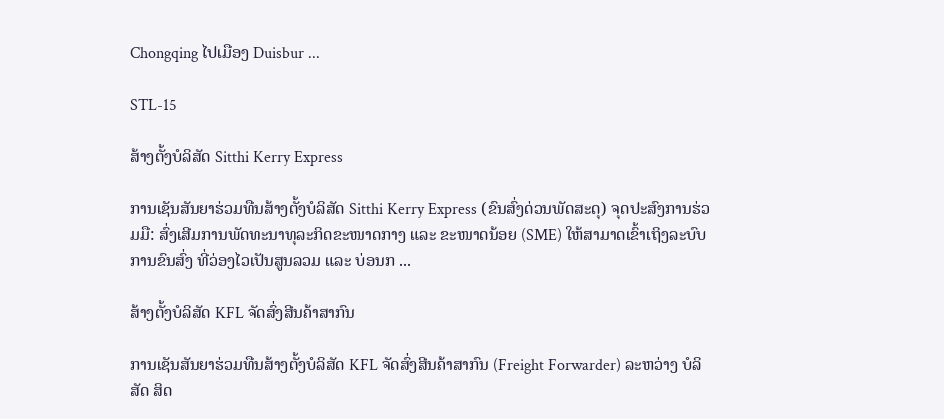Chongqing ໄປເມືອງ Duisbur ...

STL-15

ສ້າງຕັ້ງບໍລິສັດ Sitthi Kerry Express

ການເຊັນສັນຍາຮ່ວມທືນສ້າງຕັ້ງບໍລິສັດ Sitthi Kerry Express (ຂົນສົ່ງດ່ວນພັດສະດຸ) ຈຸດປະສົງການຮ່ວມມື: ສົ່ງເສີມການພັດທະນາທຸລະກິດຂະໜາດກາງ ແລະ ຂະໜາດນ້ອຍ (SME) ໃຫ້ສາມາດເຂົ້າເຖິງລະບົບການຂົນສົ່ງ ທີ່ວ່ອງໄວເປັນສູນລວມ ແລະ ບ່ອນກ ...

ສ້າງຕັ້ງບໍລິສັດ KFL ຈັດສົ່ງສີນຄ້າສາກົນ

ການເຊັນສັນຍາຮ່ວມທືນສ້າງຕັ້ງບໍລິສັດ KFL ຈັດສົ່ງສີນຄ້າສາກົນ (Freight Forwarder) ລະຫວ່າງ ບໍລິສັດ ສິດ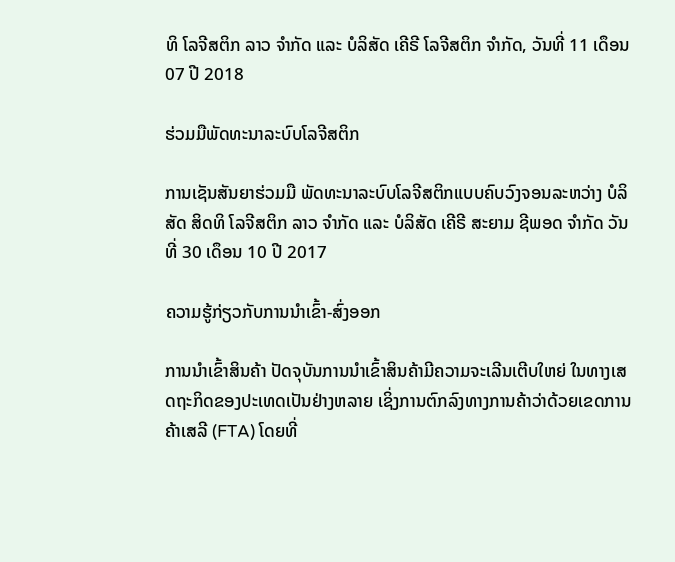ທິ ໂລຈີສຕິກ ລາວ ຈຳກັດ ແລະ ບໍລິສັດ ເຄີຣີ ໂລຈີສຕິກ ຈຳກັດ, ວັນທີ່ 11 ເດຶອນ 07 ປີ 2018

ຮ່ວມມືພັດທະນາລະບົບໂລຈີສຕິກ

ການເຊັນສັນຍາຮ່ວມມື ພັດທະນາລະບົບໂລຈີສຕິກແບບຄົບວົງຈອນລະຫວ່າງ ບໍລິສັດ ສິດທິ ໂລຈີສຕິກ ລາວ ຈຳກັດ ແລະ ບໍລິສັດ ເຄີຣີ ສະຍາມ ຊີພອດ ຈຳກັດ ວັນທີ່ 30 ເດຶອນ 10 ປີ 2017

ຄວາມຮູ້ກ່ຽວກັບການນຳເຂົ້າ-ສົ່ງອອກ

ການນຳເຂົ້າສິນຄ້າ ປັດຈຸບັນການນຳເຂົ້າສິນຄ້າມີຄວາມຈະເລີນເຕີບໃຫຍ່ ໃນທາງເສດຖະກິດຂອງປະເທດເປັນຢ່າງຫລາຍ ເຊິ່ງການຕົກລົງທາງການຄ້າວ່າດ້ວຍເຂດການຄ້າເສລີ (FTA) ໂດຍທີ່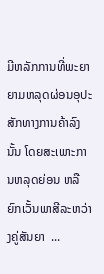ມີຫລັກການທີ່ພະຍາຍາມຫລຸດຜ່ອນອຸປະສັກທາງການຄ້າລົງນັ້ນ ໂດຍສະເພາະການຫລຸດຍ່ອນ ຫລືຍົກເວັ້ນພາສີລະຫວ່າງຄູ່ສັນຍາ  ...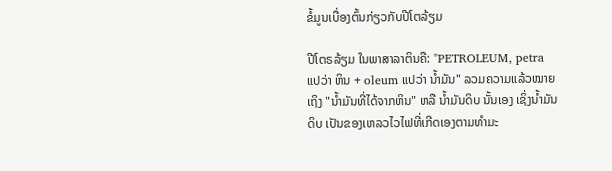ຂໍ້ມູນເບື່ອງຕົ້ນກ່ຽວກັບປີໂຕລ້ຽມ

ປີໂຕຣລ້ຽມ ໃນພາສາລາຕິນຄື: "PETROLEUM, petra ແປວ່າ ຫິນ + oleum ແປວ່າ ນໍ້າມັນ" ລວມຄວາມແລ້ວໝາຍເຖິງ "ນໍ້າມັນທີ່ໄດ້ຈາກຫິນ" ຫລື ນໍ້າມັນດິບ ນັ້ນເອງ ເຊິ່ງນໍ້າມັນດິບ ເປັນຂອງເຫລວໄວໄຟທີ່ເກີດເອງຕາມທຳມະ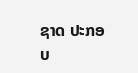ຊາດ ປະກອບ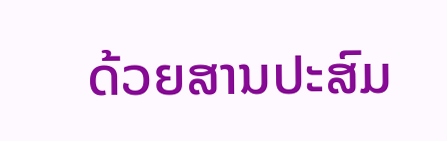ດ້ວຍສານປະສົມ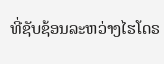ທີ່ຊັບຊ້ອນລະຫວ່າງໄຮໂດຣ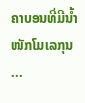ຄາບອນທີ່ມີນໍ້າໜັກໂມເລກຸນ ...